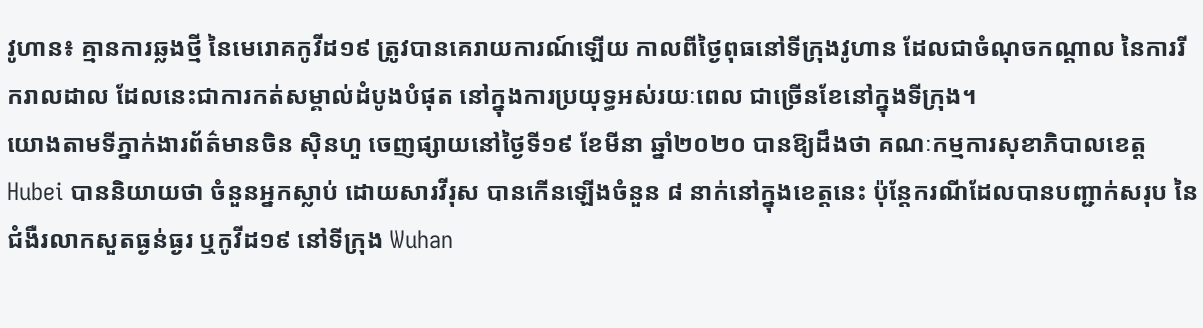វូហាន៖ គ្មានការឆ្លងថ្មី នៃមេរោគកូវីដ១៩ ត្រូវបានគេរាយការណ៍ឡើយ កាលពីថ្ងៃពុធនៅទីក្រុងវូហាន ដែលជាចំណុចកណ្តាល នៃការរីករាលដាល ដែលនេះជាការកត់សម្គាល់ដំបូងបំផុត នៅក្នុងការប្រយុទ្ធអស់រយៈពេល ជាច្រើនខែនៅក្នុងទីក្រុង។
យោងតាមទីភ្នាក់ងារព័ត៌មានចិន ស៊ិនហួ ចេញផ្សាយនៅថ្ងៃទី១៩ ខែមីនា ឆ្នាំ២០២០ បានឱ្យដឹងថា គណៈកម្មការសុខាភិបាលខេត្ដ Hubei បាននិយាយថា ចំនួនអ្នកស្លាប់ ដោយសារវីរុស បានកើនឡើងចំនួន ៨ នាក់នៅក្នុងខេត្តនេះ ប៉ុន្តែករណីដែលបានបញ្ជាក់សរុប នៃជំងឺរលាកសួតធ្ងន់ធ្ងរ ឬកូវីដ១៩ នៅទីក្រុង Wuhan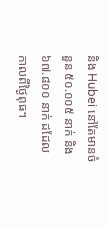និង Hubei នៅតែមានចំនួន ៥០.០០៥ នាក់ និង ៦៧.៨០០ នាក់ ដដែលកាលពីថ្ងៃពុធ។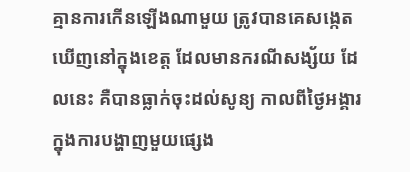គ្មានការកើនឡើងណាមួយ ត្រូវបានគេសង្កេតឃើញនៅក្នុងខេត្ត ដែលមានករណីសង្ស័យ ដែលនេះ គឺបានធ្លាក់ចុះដល់សូន្យ កាលពីថ្ងៃអង្គារ ក្នុងការបង្ហាញមួយផ្សេង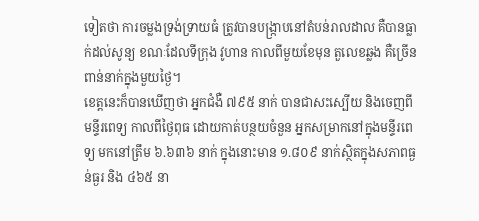ទៀតថា ការចម្លងទ្រង់ទ្រាយធំ ត្រូវបានបង្ក្រាបនៅតំបន់រាលដាល គឺបានធ្លាក់ដល់សូន្យ ខណៈដែលទីក្រុង វូហាន កាលពីមួយខែមុន តួលេខឆ្លង គឺច្រើនពាន់នាក់ក្នុងមួយថ្ងៃ។
ខេត្តនេះក៏បានឃើញថា អ្នកជំងឺ ៧៩៥ នាក់ បានជាសះស្បើយ និងចេញពីមន្ទីរពេទ្យ កាលពីថ្ងៃពុធ ដោយកាត់បន្ថយចំនួន អ្នកសម្រាកនៅក្នុងមន្ទីរពេទ្យ មកនៅត្រឹម ៦.៦៣៦ នាក់ ក្នុងនោះមាន ១.៨០៩ នាក់ស្ថិតក្នុងសភាពធ្ងន់ធ្ងរ និង ៤៦៥ នា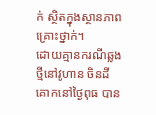ក់ ស្ថិតក្នុងស្ថានភាពគ្រោះថ្នាក់។
ដោយគ្មានករណីឆ្លងថ្មីនៅវូហាន ចិនដីគោកនៅថ្ងៃពុធ បាន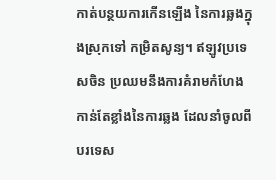កាត់បន្ថយការកើនឡើង នៃការឆ្លងក្នុងស្រុកទៅ កម្រិតសូន្យ។ ឥឡូវប្រទេសចិន ប្រឈមនឹងការគំរាមកំហែង កាន់តែខ្លាំងនៃការឆ្លង ដែលនាំចូលពីបរទេស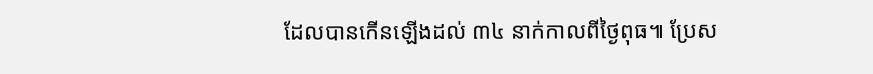ដែលបានកើនឡើងដល់ ៣៤ នាក់កាលពីថ្ងៃពុធ៕ ប្រែស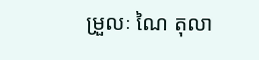ម្រួលៈ ណៃ តុលា